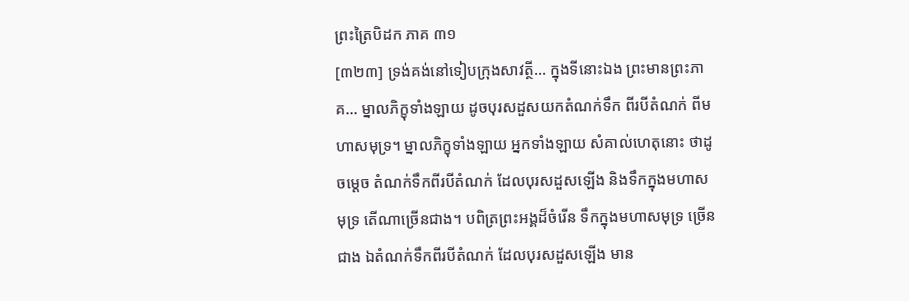ព្រះត្រៃបិដក ភាគ ៣១
[៣២៣] ទ្រង់គង់នៅទៀបក្រុងសាវត្ថី... ក្នុងទីនោះឯង ព្រះមានព្រះភាគ... ម្នាលភិក្ខុទាំងឡាយ ដូចបុរសដួសយកតំណក់ទឹក ពីរបីតំណក់ ពីមហាសមុទ្រ។ ម្នាលភិក្ខុទាំងឡាយ អ្នកទាំងឡាយ សំគាល់ហេតុនោះ ថាដូចម្តេច តំណក់ទឹកពីរបីតំណក់ ដែលបុរសដួសឡើង និងទឹកក្នុងមហាសមុទ្រ តើណាច្រើនជាង។ បពិត្រព្រះអង្គដ៏ចំរើន ទឹកក្នុងមហាសមុទ្រ ច្រើនជាង ឯតំណក់ទឹកពីរបីតំណក់ ដែលបុរសដួសឡើង មាន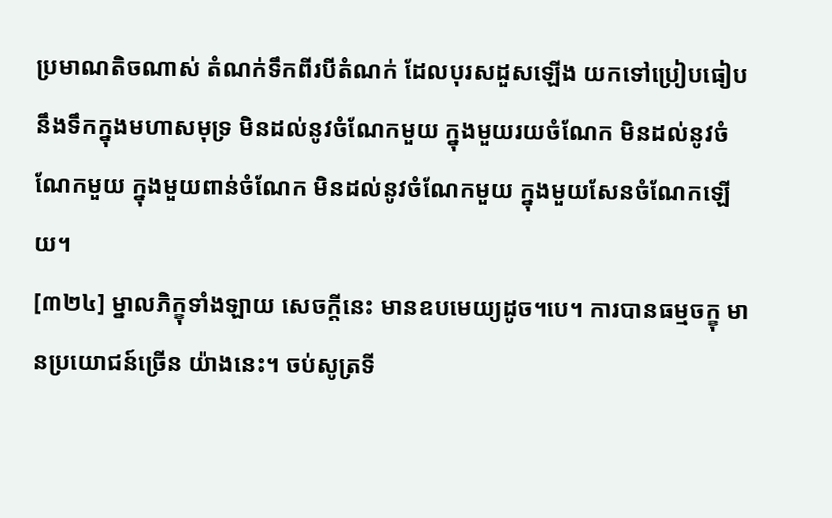ប្រមាណតិចណាស់ តំណក់ទឹកពីរបីតំណក់ ដែលបុរសដួសឡើង យកទៅប្រៀបធៀបនឹងទឹកក្នុងមហាសមុទ្រ មិនដល់នូវចំណែកមួយ ក្នុងមួយរយចំណែក មិនដល់នូវចំណែកមួយ ក្នុងមួយពាន់ចំណែក មិនដល់នូវចំណែកមួយ ក្នុងមួយសែនចំណែកឡើយ។
[៣២៤] ម្នាលភិក្ខុទាំងឡាយ សេចក្តីនេះ មានឧបមេយ្យដូច។បេ។ ការបានធម្មចក្ខុ មានប្រយោជន៍ច្រើន យ៉ាងនេះ។ ចប់សូត្រទី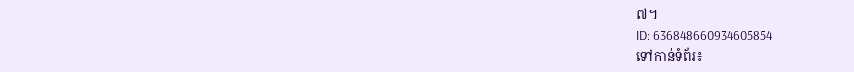៧។
ID: 636848660934605854
ទៅកាន់ទំព័រ៖